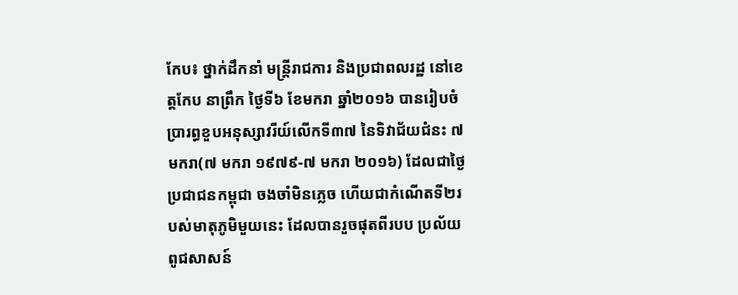កែប៖ ថ្នាក់ដឹកនាំ មន្ត្រីរាជការ និងប្រជាពលរដ្ឋ នៅខេត្តកែប នាព្រឹក ថ្ងៃទី៦ ខែមករា ឆ្នាំ២០១៦ បានរៀបចំ ប្រារព្ធខួបអនុស្សាវរីយ៍លើកទី៣៧ នៃទិវាជ័យជំនះ ៧មករា(៧ មករា ១៩៧៩-៧ មករា ២០១៦) ដែលជាថ្ងៃប្រជាជនកម្ពុជា ចងចាំមិនភ្លេច ហើយជាកំណើតទី២របស់មាតុភូមិមួយនេះ ដែលបានរួចផុតពីរបប ប្រល័យពូជសាសន៍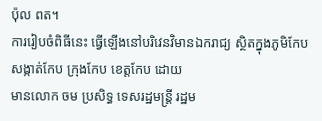ប៉ុល ពត។
ការរៀបចំពិធីនេះ ធ្វើឡើងនៅបរិវេនវិមានឯករាជ្យ ស្ថិតក្នុងភូមិកែប សង្កាត់កែប ក្រុងកែប ខេត្តកែប ដោយ
មានលោក ចម ប្រសិទ្ធ ទេសរដ្ឋមន្ត្រី រដ្ឋម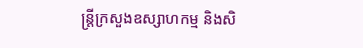ន្ត្រីក្រសួងឧស្សាហកម្ម និងសិ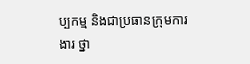ប្បកម្ម និងជាប្រធានក្រុមការងារ ថ្នា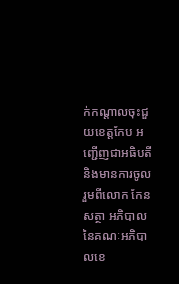ក់កណ្តាលចុះជួយខេត្តកែប អញ្ជើញជាអធិបតី និងមានការចូលរួមពីលោក កែន សត្ថា អភិបាល នៃគណៈអភិបាលខេ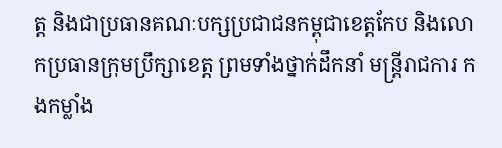ត្ត និងជាប្រធានគណៈបក្សប្រជាជនកម្ពុជាខេត្តកែប និងលោកប្រធានក្រុមប្រឹក្សាខេត្ត ព្រមទាំងថ្នាក់ដឹកនាំ មន្ត្រីរាជការ កងកម្លាំង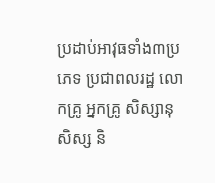ប្រដាប់អាវុធទាំង៣ប្រភេទ ប្រជាពលរដ្ឋ លោកគ្រូ អ្នកគ្រូ សិស្សានុសិស្ស និ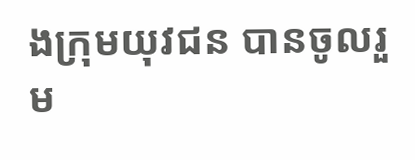ងក្រុមយុវជន បានចូលរួម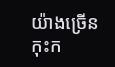យ៉ាងច្រើនកុះក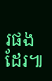រផងដែរ៕